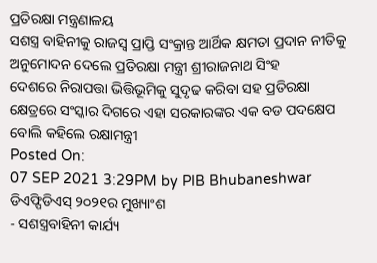ପ୍ରତିରକ୍ଷା ମନ୍ତ୍ରଣାଳୟ
ସଶସ୍ତ୍ର ବାହିନୀକୁ ରାଜସ୍ୱ ପ୍ରାପ୍ତି ସଂକ୍ରାନ୍ତ ଆର୍ଥିକ କ୍ଷମତା ପ୍ରଦାନ ନୀତିକୁ ଅନୁମୋଦନ ଦେଲେ ପ୍ରତିରକ୍ଷା ମନ୍ତ୍ରୀ ଶ୍ରୀରାଜନାଥ ସିଂହ
ଦେଶରେ ନିରାପତ୍ତା ଭିତ୍ତିଭୂମିକୁ ସୁଦୃଢ କରିବା ସହ ପ୍ରତିରକ୍ଷା କ୍ଷେତ୍ରରେ ସଂସ୍କାର ଦିଗରେ ଏହା ସରକାରଙ୍କର ଏକ ବଡ ପଦକ୍ଷେପ ବୋଲି କହିଲେ ରକ୍ଷାମନ୍ତ୍ରୀ
Posted On:
07 SEP 2021 3:29PM by PIB Bhubaneshwar
ଡିଏଫ୍ପିଡିଏସ୍ ୨୦୨୧ର ମୁଖ୍ୟାଂଶ
- ସଶସ୍ତ୍ରବାହିନୀ କାର୍ଯ୍ୟ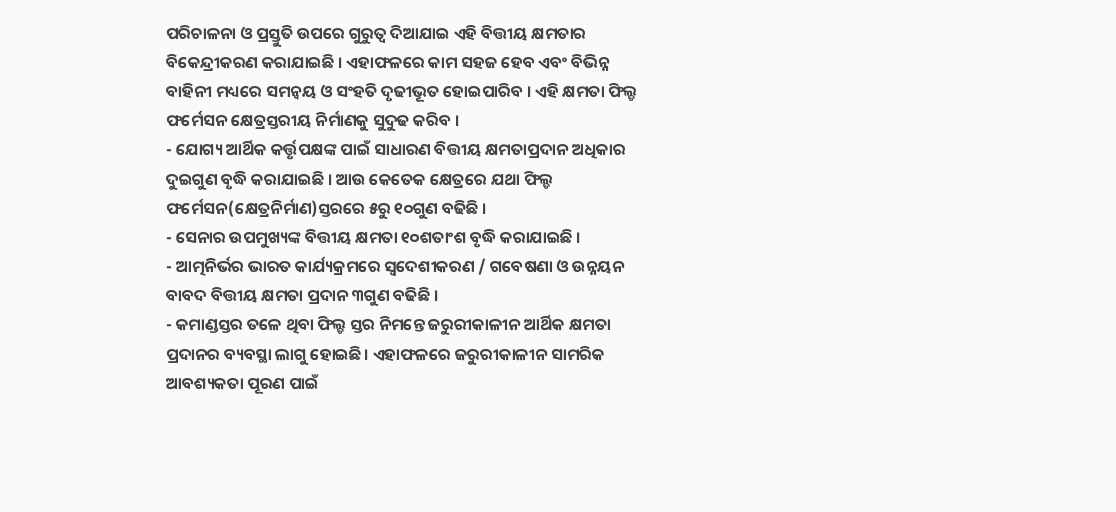ପରିଚାଳନା ଓ ପ୍ରସ୍ତୁତି ଉପରେ ଗୁରୁତ୍ୱ ଦିଆଯାଇ ଏହି ବିତ୍ତୀୟ କ୍ଷମତାର ବିକେନ୍ଦ୍ରୀକରଣ କରାଯାଇଛି । ଏହାଫଳରେ କାମ ସହଜ ହେବ ଏବଂ ବିଭିନ୍ନ ବାହିନୀ ମଧ୍ୟରେ ସମନ୍ୱୟ ଓ ସଂହତି ଦୃଢୀଭୂତ ହୋଇପାରିବ । ଏହି କ୍ଷମତା ଫିଲ୍ଡ ଫର୍ମେସନ କ୍ଷେତ୍ରସ୍ତରୀୟ ନିର୍ମାଣକୁ ସୁଦୁଢ କରିବ ।
- ଯୋଗ୍ୟ ଆର୍ଥିକ କର୍ତ୍ତୃପକ୍ଷଙ୍କ ପାଇଁ ସାଧାରଣ ବିତ୍ତୀୟ କ୍ଷମତାପ୍ରଦାନ ଅଧିକାର ଦୁଇଗୁଣ ବୃଦ୍ଧି କରାଯାଇଛି । ଆଉ କେତେକ କ୍ଷେତ୍ରରେ ଯଥା ଫିଲ୍ଡ ଫର୍ମେସନ(କ୍ଷେତ୍ରନିର୍ମାଣ)ସ୍ତରରେ ୫ରୁ ୧୦ଗୁଣ ବଢିଛି ।
- ସେନାର ଉପମୁଖ୍ୟଙ୍କ ବିତ୍ତୀୟ କ୍ଷମତା ୧୦ଶତାଂଶ ବୃଦ୍ଧି କରାଯାଇଛି ।
- ଆତ୍ମନିର୍ଭର ଭାରତ କାର୍ଯ୍ୟକ୍ରମରେ ସ୍ୱଦେଶୀକରଣ / ଗବେଷଣା ଓ ଉନ୍ନୟନ ବାବଦ ବିତ୍ତୀୟ କ୍ଷମତା ପ୍ରଦାନ ୩ଗୁଣ ବଢିଛି ।
- କମାଣ୍ଡସ୍ତର ତଳେ ଥିବା ଫିଲ୍ଡ ସ୍ତର ନିମନ୍ତେ ଜରୁରୀକାଳୀନ ଆର୍ଥିକ କ୍ଷମତା ପ୍ରଦାନର ବ୍ୟବସ୍ଥା ଲାଗୁ ହୋଇଛି। ଏହାଫଳରେ ଜରୁରୀକାଳୀନ ସାମରିକ ଆବଶ୍ୟକତା ପୂରଣ ପାଇଁ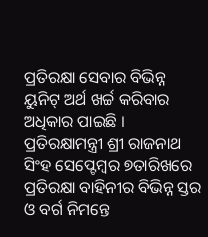ପ୍ରତିରକ୍ଷା ସେବାର ବିଭିନ୍ନ ୟୁନିଟ୍ ଅର୍ଥ ଖର୍ଚ୍ଚ କରିବାର ଅଧିକାର ପାଇଛି ।
ପ୍ରତିରକ୍ଷାମନ୍ତ୍ରୀ ଶ୍ରୀ ରାଜନାଥ ସିଂହ ସେପ୍ଟେମ୍ବର ୭ତାରିଖରେ ପ୍ରତିରକ୍ଷା ବାହିନୀର ବିଭିନ୍ନ ସ୍ତର ଓ ବର୍ଗ ନିମନ୍ତେ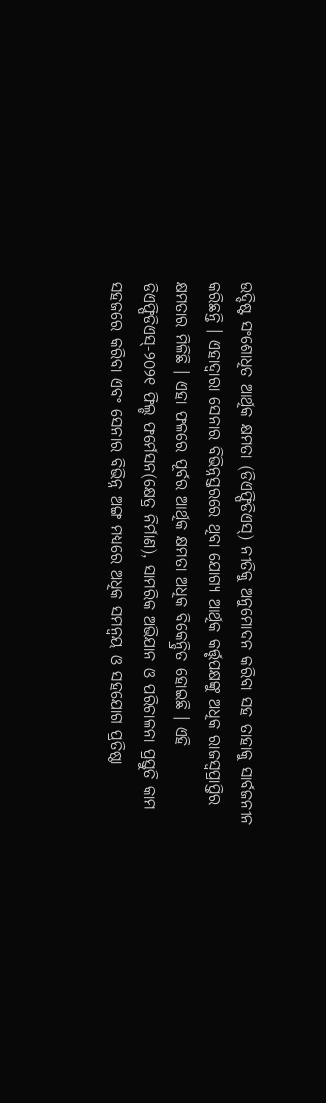ଉଦ୍ଦିଷ୍ଟ ସଂଶୋଧିତ ଆର୍ଥିକ କ୍ଷମତା (ଡିଏଫ୍ପିଡିଏସ୍) ନୀତିକୁ ଅନୁମୋଦନ କରିବା ସହ ତାହାକୁ ସାର୍ବଜନୀନ କରିଛନ୍ତି । ଏହାଦ୍ୱାରା ସେନାର ବିଭିନ୍ନସ୍ତରରେ ଥିବା ଯୋଗ୍ୟ ଆର୍ଥିକ କର୍ତ୍ତୃପକ୍ଷଙ୍କୁ ଅଧିକ ରାଜସ୍ୱପ୍ରାପ୍ତିର କ୍ଷମତାର ମିଳିଛି । ଏହା ଫଳରେ ପୂର୍ବର ଆର୍ଥିକ କ୍ଷମତା ଅଧିକ ବିକେନ୍ଦ୍ରିତ ହୋଇଛି । ଏହି ଡିଏଫ୍ପିଡିଏସ୍-୨୦୨୧ ଫିଲ୍ଡ ଫର୍ମେସନ(କ୍ଷେତ୍ର ନିର୍ମାଣ), ସାମରିକ ଅଭିଯାନ ଓ ପରିଚାଳନା ପ୍ରସ୍ତୁତି କାମ ସହଜରେ କରିବା ଏବଂ ସେନାର ବିଭିନ୍ନ ଅଙ୍ଗ ମଧ୍ୟରେ ଅଧିକ ସମନ୍ୱୟ ଓ ସହଯୋଗ ପ୍ରତିଷ୍ଠା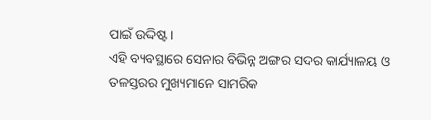ପାଇଁ ଉଦ୍ଦିଷ୍ଟ ।
ଏହି ବ୍ୟବସ୍ଥାରେ ସେନାର ବିଭିନ୍ନ ଅଙ୍ଗର ସଦର କାର୍ଯ୍ୟାଳୟ ଓ ତଳସ୍ତରର ମୁଖ୍ୟମାନେ ସାମରିକ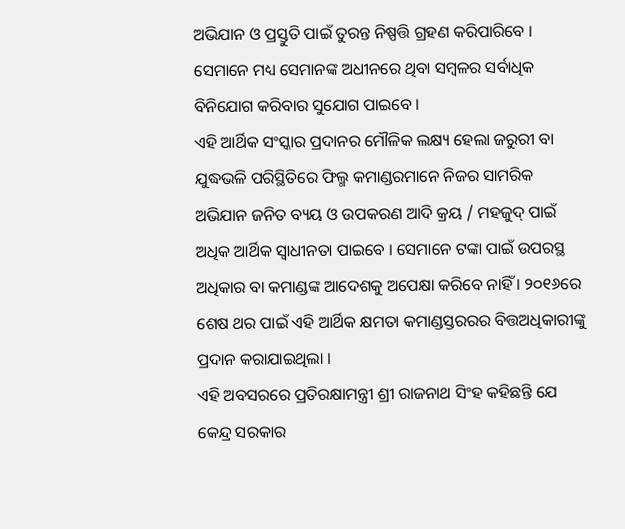ଅଭିଯାନ ଓ ପ୍ରସ୍ତୁତି ପାଇଁ ତୁରନ୍ତ ନିଷ୍ପତ୍ତି ଗ୍ରହଣ କରିପାରିବେ । ସେମାନେ ମଧ୍ୟ ସେମାନଙ୍କ ଅଧୀନରେ ଥିବା ସମ୍ବଳର ସର୍ବାଧିକ ବିନିଯୋଗ କରିବାର ସୁଯୋଗ ପାଇବେ ।
ଏହି ଆର୍ଥିକ ସଂସ୍କାର ପ୍ରଦାନର ମୌଳିକ ଲକ୍ଷ୍ୟ ହେଲା ଜରୁରୀ ବା ଯୁଦ୍ଧଭଳି ପରିସ୍ଥିତିରେ ଫିଲ୍ମ କମାଣ୍ଡରମାନେ ନିଜର ସାମରିକ ଅଭିଯାନ ଜନିତ ବ୍ୟୟ ଓ ଉପକରଣ ଆଦି କ୍ରୟ / ମହଜୁଦ୍ ପାଇଁ ଅଧିକ ଆର୍ଥିକ ସ୍ୱାଧୀନତା ପାଇବେ । ସେମାନେ ଟଙ୍କା ପାଇଁ ଉପରସ୍ଥ ଅଧିକାର ବା କମାଣ୍ଡଙ୍କ ଆଦେଶକୁ ଅପେକ୍ଷା କରିବେ ନାହିଁ । ୨୦୧୬ରେ ଶେଷ ଥର ପାଇଁ ଏହି ଆର୍ଥିକ କ୍ଷମତା କମାଣ୍ଡସ୍ତରରର ବିତ୍ତଅଧିକାରୀଙ୍କୁ ପ୍ରଦାନ କରାଯାଇଥିଲା ।
ଏହି ଅବସରରେ ପ୍ରତିରକ୍ଷାମନ୍ତ୍ରୀ ଶ୍ରୀ ରାଜନାଥ ସିଂହ କହିଛନ୍ତି ଯେ କେନ୍ଦ୍ର ସରକାର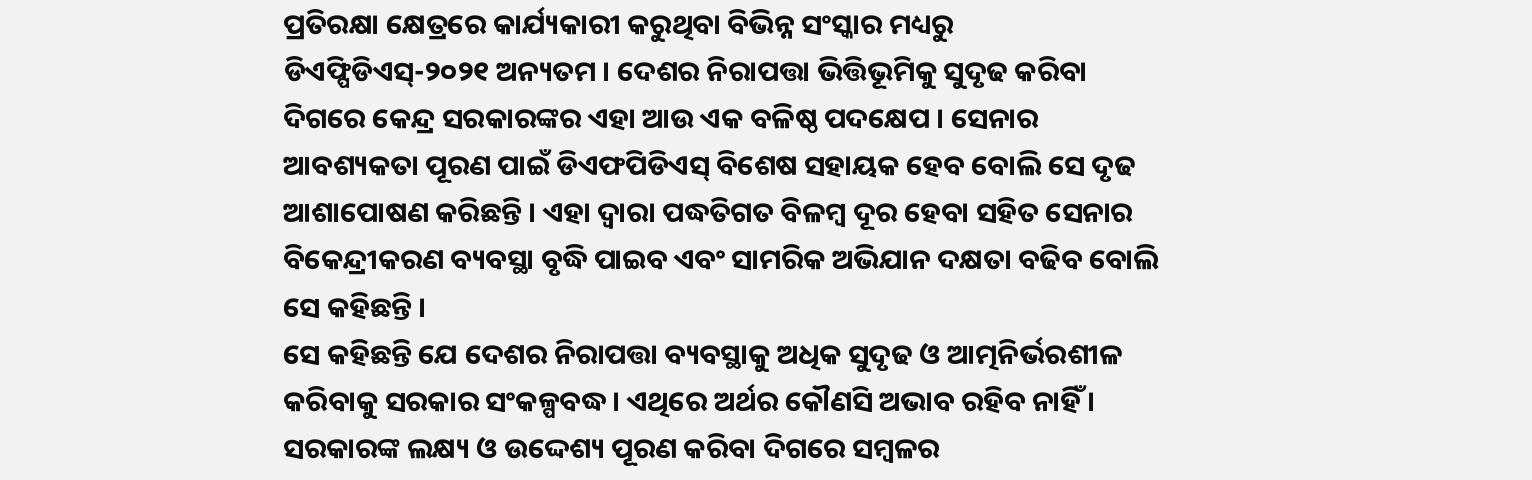ପ୍ରତିରକ୍ଷା କ୍ଷେତ୍ରରେ କାର୍ଯ୍ୟକାରୀ କରୁଥିବା ବିଭିନ୍ନ ସଂସ୍କାର ମଧ୍ୟରୁ ଡିଏଫ୍ପିଡିଏସ୍-୨୦୨୧ ଅନ୍ୟତମ । ଦେଶର ନିରାପତ୍ତା ଭିତ୍ତିଭୂମିକୁ ସୁଦୃଢ କରିବା ଦିଗରେ କେନ୍ଦ୍ର ସରକାରଙ୍କର ଏହା ଆଉ ଏକ ବଳିଷ୍ଠ ପଦକ୍ଷେପ । ସେନାର ଆବଶ୍ୟକତା ପୂରଣ ପାଇଁ ଡିଏଫପିଡିଏସ୍ ବିଶେଷ ସହାୟକ ହେବ ବୋଲି ସେ ଦୃଢ ଆଶାପୋଷଣ କରିଛନ୍ତି । ଏହା ଦ୍ୱାରା ପଦ୍ଧତିଗତ ବିଳମ୍ବ ଦୂର ହେବା ସହିତ ସେନାର ବିକେନ୍ଦ୍ରୀକରଣ ବ୍ୟବସ୍ଥା ବୃଦ୍ଧି ପାଇବ ଏବଂ ସାମରିକ ଅଭିଯାନ ଦକ୍ଷତା ବଢିବ ବୋଲି ସେ କହିଛନ୍ତି ।
ସେ କହିଛନ୍ତି ଯେ ଦେଶର ନିରାପତ୍ତା ବ୍ୟବସ୍ଥାକୁ ଅଧିକ ସୁଦୃଢ ଓ ଆତ୍ମନିର୍ଭରଶୀଳ କରିବାକୁ ସରକାର ସଂକଳ୍ପବଦ୍ଧ । ଏଥିରେ ଅର୍ଥର କୌଣସି ଅଭାବ ରହିବ ନାହିଁ । ସରକାରଙ୍କ ଲକ୍ଷ୍ୟ ଓ ଉଦ୍ଦେଶ୍ୟ ପୂରଣ କରିବା ଦିଗରେ ସମ୍ବଳର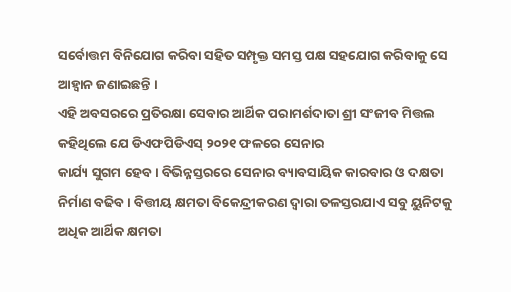ସର୍ବୋତ୍ତମ ବିନିଯୋଗ କରିବା ସହିତ ସମ୍ପୃକ୍ତ ସମସ୍ତ ପକ୍ଷ ସହଯୋଗ କରିବାକୁ ସେ ଆହ୍ୱାନ ଜଣାଇଛନ୍ତି ।
ଏହି ଅବସରରେ ପ୍ରତିରକ୍ଷା ସେବାର ଆର୍ଥିକ ପରାମର୍ଶଦାତା ଶ୍ରୀ ସଂଜୀବ ମିତ୍ତଲ କହିଥିଲେ ଯେ ଡିଏଫପିଡିଏସ୍ ୨୦୨୧ ଫଳରେ ସେନାର
କାର୍ଯ୍ୟ ସୁଗମ ହେବ । ବିଭିନ୍ନସ୍ତରରେ ସେନାର ବ୍ୟାବସାୟିକ କାରବାର ଓ ଦକ୍ଷତା ନିର୍ମାଣ ବଢିବ । ବିତ୍ତୀୟ କ୍ଷମତା ବିକେନ୍ଦ୍ରୀକରଣ ଦ୍ୱାରା ତଳସ୍ତରଯାଏ ସବୁ ୟୁନିଟକୁ ଅଧିକ ଆର୍ଥିକ କ୍ଷମତା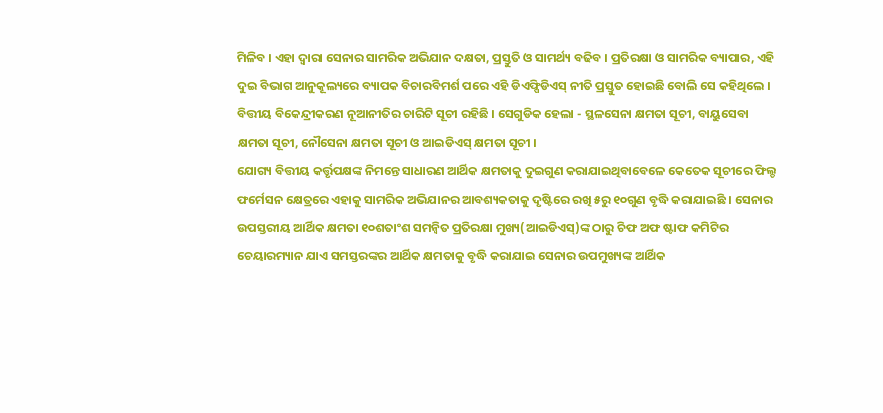ମିଳିବ । ଏହା ଦ୍ୱାରା ସେନାର ସାମରିକ ଅଭିଯାନ ଦକ୍ଷତା, ପ୍ରସ୍ତୁତି ଓ ସାମର୍ଥ୍ୟ ବଢିବ । ପ୍ରତିରକ୍ଷା ଓ ସାମରିକ ବ୍ୟାପାର, ଏହି ଦୁଇ ବିଭାଗ ଆନୁକୂଲ୍ୟରେ ବ୍ୟାପକ ବିଚାରବିମର୍ଶ ପରେ ଏହି ଡିଏଫ୍ପିଡିଏସ୍ ନୀତି ପ୍ରସ୍ତୁତ ହୋଇଛି ବୋଲି ସେ କହିଥିଲେ ।
ବିତ୍ତୀୟ ବିକେନ୍ଦ୍ରୀକରଣ ନୂଆନୀତିର ଚାରିଟି ସୂଚୀ ରହିଛି । ସେଗୁଡିକ ହେଲା - ସ୍ଥଳସେନା କ୍ଷମତା ସୂଚୀ, ବାୟୁସେବା କ୍ଷମତା ସୂଚୀ, ନୌସେନା କ୍ଷମତା ସୂଚୀ ଓ ଆଇଡିଏସ୍ କ୍ଷମତା ସୂଚୀ ।
ଯୋଗ୍ୟ ବିତ୍ତୀୟ କର୍ତ୍ତୃପକ୍ଷଙ୍କ ନିମନ୍ତେ ସାଧାରଣ ଆର୍ଥିକ କ୍ଷମତାକୁ ଦୁଇଗୁଣ କରାଯାଇଥିବାବେଳେ କେତେକ ସୂଚୀରେ ଫିଲ୍ଡ ଫର୍ମେସନ କ୍ଷେତ୍ରରେ ଏହାକୁ ସାମରିକ ଅଭିଯାନର ଆବଶ୍ୟକତାକୁ ଦୃଷ୍ଟିରେ ରଖି ୫ରୁ ୧୦ଗୁଣ ବୃଦ୍ଧି କରାଯାଇଛି । ସେନାର ଉପସ୍ତରୀୟ ଆର୍ଥିକ କ୍ଷମତା ୧୦ଶତାଂଶ ସମନ୍ୱିତ ପ୍ରତିରକ୍ଷା ମୁଖ୍ୟ(ଆଇଡିଏସ୍)ଙ୍କ ଠାରୁ ଚିଫ ଅଫ ଷ୍ଟାଫ କମିଟିର ଚେୟାରମ୍ୟାନ ଯାଏ ସମସ୍ତରଙ୍କର ଆର୍ଥିକ କ୍ଷମତାକୁ ବୃଦ୍ଧି କରାଯାଇ ସେନାର ଉପମୁଖ୍ୟଙ୍କ ଆର୍ଥିକ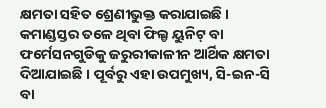କ୍ଷମତା ସହିତ ଶ୍ରେଣୀଭୁକ୍ତ କରାଯାଇଛି ।
କମାଣ୍ଡସ୍ତର ତଳେ ଥିବା ଫିଲ୍ଡ ୟୁନିଟ୍ ବା ଫର୍ମେସନଗୁଡିକୁ ଜରୁରୀକାଳୀନ ଆର୍ଥିକ କ୍ଷମତା ଦିଆଯାଇଛି । ପୂର୍ବରୁ ଏହା ଉପମୁଖ୍ୟ, ସି-ଇନ-ସି ବା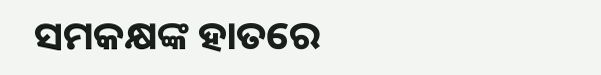ସମକକ୍ଷଙ୍କ ହାତରେ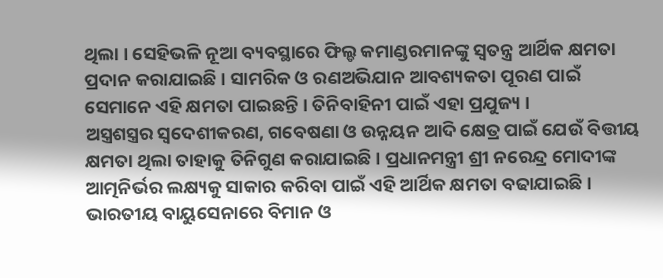ଥିଲା । ସେହିଭଳି ନୂଆ ବ୍ୟବସ୍ଥାରେ ଫିଲ୍ଡ କମାଣ୍ଡରମାନଙ୍କୁ ସ୍ୱତନ୍ତ୍ର ଆର୍ଥିକ କ୍ଷମତା ପ୍ରଦାନ କରାଯାଇଛି । ସାମରିକ ଓ ରଣଅଭିଯାନ ଆବଶ୍ୟକତା ପୂରଣ ପାଇଁ ସେମାନେ ଏହି କ୍ଷମତା ପାଇଛନ୍ତି । ତିନିବାହିନୀ ପାଇଁ ଏହା ପ୍ରଯୁଜ୍ୟ ।
ଅସ୍ତ୍ରଶସ୍ତ୍ରର ସ୍ୱଦେଶୀକରଣ, ଗବେଷଣା ଓ ଉନ୍ନୟନ ଆଦି କ୍ଷେତ୍ର ପାଇଁ ଯେଉଁ ବିତ୍ତୀୟ କ୍ଷମତା ଥିଲା ତାହାକୁ ତିନିଗୁଣ କରାଯାଇଛି । ପ୍ରଧାନମନ୍ତ୍ରୀ ଶ୍ରୀ ନରେନ୍ଦ୍ର ମୋଦୀଙ୍କ ଆତ୍ମନିର୍ଭର ଲକ୍ଷ୍ୟକୁ ସାକାର କରିବା ପାଇଁ ଏହି ଆର୍ଥିକ କ୍ଷମତା ବଢାଯାଇଛି । ଭାରତୀୟ ବାୟୁସେନାରେ ବିମାନ ଓ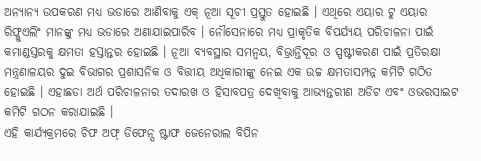ଅନ୍ୟାନ୍ୟ ଉପକରଣ ମଧ୍ୟ ଭଡାରେ ଆଣିବାକୁ ଏକ୍ ନୂଆ ସୂଚୀ ପ୍ରସ୍ତୁତ ହୋଇଛି । ଏଥିରେ ଏୟାର ଟୁ ଏୟାର ରିଫ୍ଳୁଏଲିଂ ମାନଙ୍କୁ ମଧ୍ୟ ଭଡାରେ ଅଣାଯାଇପାରିବ । ନୌସେନାରେ ମଧ୍ୟ ପ୍ରାକୃତିକ ବିପର୍ଯ୍ୟୟ ପରିଚାଳନା ପାଇଁ କମାଣ୍ଡସ୍ତରକୁ କ୍ଷମତା ହସ୍ତାନ୍ତର ହୋଇଛି । ନୂଆ ବ୍ୟବସ୍ଥାର ସମନ୍ୱୟ, ବିଭ୍ରାନ୍ତିଦୂର ଓ ସ୍ପଷ୍ଟୀକରଣ ପାଇଁ ପ୍ରତିରକ୍ଷା ମନ୍ତ୍ରଣାଳୟର ଦୁଇ ବିଭାଗର ପ୍ରଶାସନିକ ଓ ବିତ୍ତୀୟ ଅଧିକାରୀଙ୍କୁ ନେଇ ଏକ ଉଚ୍ଚ କ୍ଷମତାସମ୍ପନ୍ନ କମିଟି ଗଠିତ ହୋଇଛି । ଏହାଛଡା ଅର୍ଥ ପରିଚାଳନାର ତଦାରଖ ଓ ହିସାବପତ୍ର ଦେଖିବାକୁ ଆଭ୍ୟନ୍ତରୀଣ ଅଡିଟ ଏବଂ ଓଭରସାଇଟ କମିଟି ଗଠନ କରାଯାଇଛି ।
ଏହି କାର୍ଯ୍ୟକ୍ରମରେ ଚିଫ ଅଫ୍ ଡିଫେନ୍ସ ଷ୍ଟାଫ ଜେନେରାଲ ବିପିନ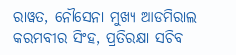ରାୱତ, ନୌସେନା ମୁଖ୍ୟ ଆଡମିରାଲ କରମବୀର ସିଂହ, ପ୍ରତିରକ୍ଷା ସଚିବ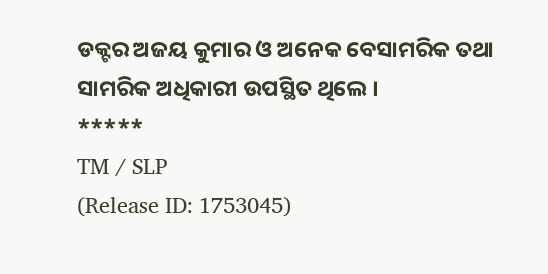ଡକ୍ଟର ଅଜୟ କୁମାର ଓ ଅନେକ ବେସାମରିକ ତଥା ସାମରିକ ଅଧିକାରୀ ଉପସ୍ଥିତ ଥିଲେ ।
*****
TM / SLP
(Release ID: 1753045)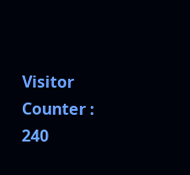Visitor Counter : 240